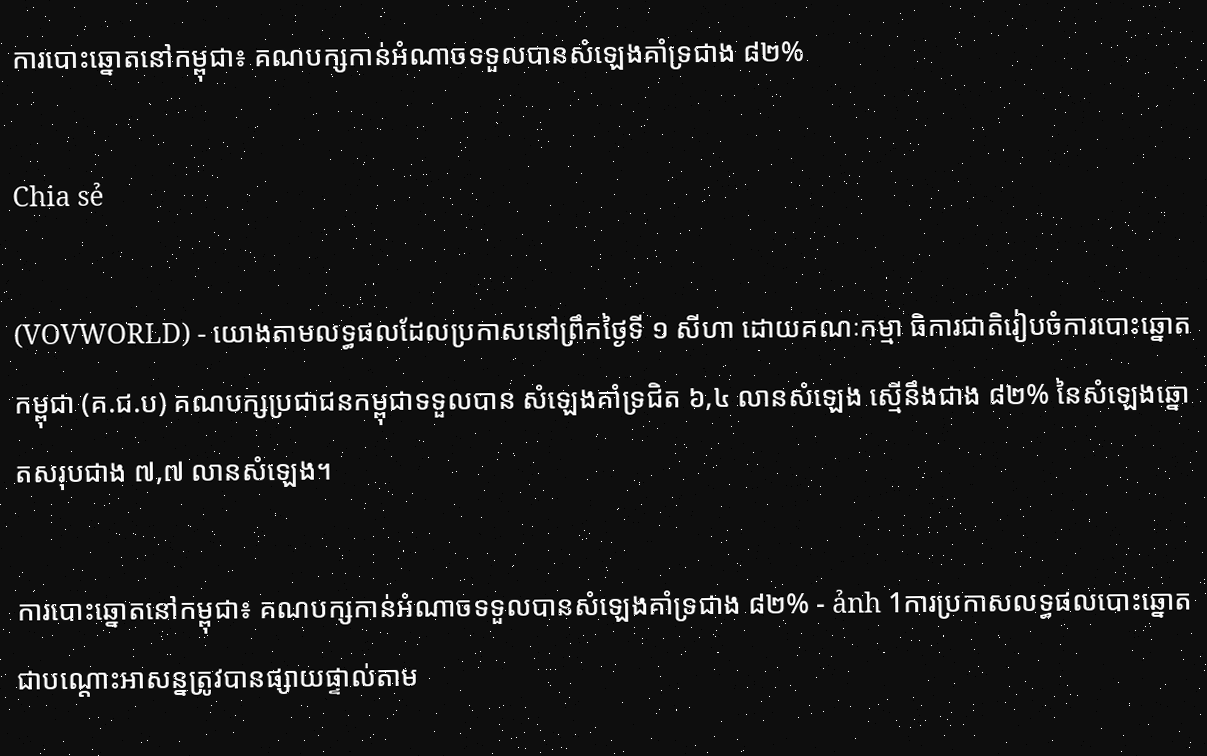ការបោះឆ្នោតនៅកម្ពុជា៖ គណបក្សកាន់អំណាចទទួលបានសំឡេងគាំទ្រជាង ៨២%

Chia sẻ

(VOVWORLD) - យោងតាមលទ្ធផលដែលប្រកាសនៅព្រឹកថ្ងៃទី ១ សីហា ដោយគណៈកម្មា ធិការជាតិរៀបចំការបោះឆ្នោតកម្ពុជា (គ.ជ.ប) គណបក្សប្រជាជនកម្ពុជាទទួលបាន សំឡេងគាំទ្រជិត ៦,៤ លានសំឡេង ស្មើនឹងជាង ៨២% នៃសំឡេងឆ្នោតសរុបជាង ៧,៧ លានសំឡេង។

ការបោះឆ្នោតនៅកម្ពុជា៖ គណបក្សកាន់អំណាចទទួលបានសំឡេងគាំទ្រជាង ៨២% - ảnh 1ការប្រកាសលទ្ធផលបោះឆ្នោតជាបណ្ដោះអាសន្នត្រូវបានផ្សាយផ្ទាល់តាម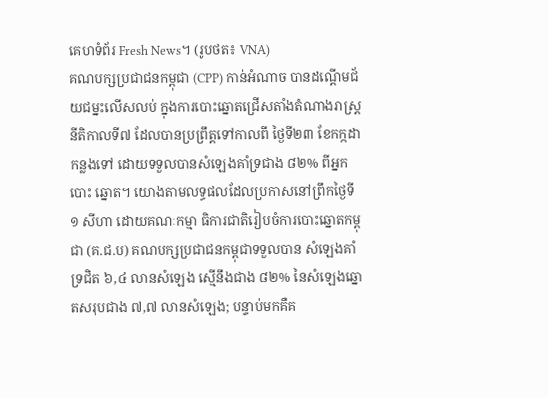គេហទំព័រ Fresh News។ (រូបថត៖ VNA)
គណបក្សប្រជាជនកម្ពុជា (CPP) កាន់អំណាច បានដណ្ដើមជ័យជម្នះលើសលប់ ក្នុងការបោះឆ្នោតជ្រើសតាំងតំណាងរាស្ត្រ នីតិកាលទី៧ ដែលបានប្រព្រឹត្តទៅកាលពី ថ្ងៃទី២៣ ខែកក្កដា កន្លងទៅ ដោយទទួលបានសំឡេងគាំទ្រជាង ៨២% ពីអ្នកបោះ ឆ្នោត។ យោងតាមលទ្ធផលដែលប្រកាសនៅព្រឹកថ្ងៃទី ១ សីហា ដោយគណៈកម្មា ធិការជាតិរៀបចំការបោះឆ្នោតកម្ពុជា (គ.ជ.ប) គណបក្សប្រជាជនកម្ពុជាទទួលបាន សំឡេងគាំទ្រជិត ៦,៤ លានសំឡេង ស្មើនឹងជាង ៨២% នៃសំឡេងឆ្នោតសរុបជាង ៧,៧ លានសំឡេង; បន្ទាប់មកគឺគ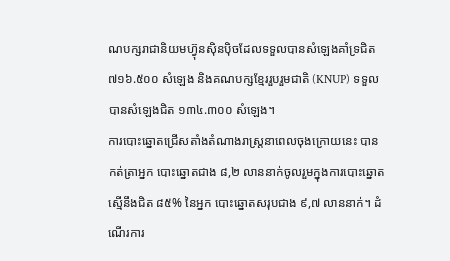ណបក្សរាជានិយមហ៊្វុនស៊ិនប៉ិចដែលទទួលបានសំឡេងគាំទ្រជិត ៧១៦.៥០០ សំឡេង និងគណបក្សខ្មែររួបរួមជាតិ (KNUP) ទទួលបានសំឡេងជិត ១៣៤.៣០០ សំឡេង។
ការបោះឆ្នោតជ្រើសតាំងតំណាងរាស្ត្រនាពេលចុងក្រោយនេះ បានកត់ត្រាអ្នក បោះឆ្នោតជាង ៨,២ លាននាក់ចូលរួមក្នុងការបោះឆ្នោត ស្មើនឹងជិត ៨៥% នៃអ្នក បោះឆ្នោតសរុបជាង ៩,៧ លាននាក់។ ដំណើរការ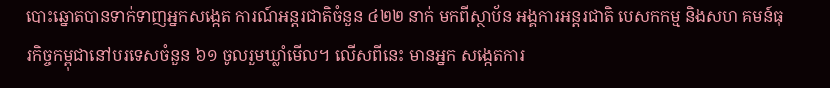បោះឆ្នោតបានទាក់ទាញអ្នកសង្កេត ការណ៍អន្តរជាតិចំនួន ៤២២ នាក់ មកពីស្ថាប័ន អង្គការអន្តរជាតិ បេសកកម្ម និងសហ គមន៍ធុរកិច្ចកម្ពុជានៅបរទេសចំនួន ៦១ ចូលរួមឃ្លាំមើល។ លើសពីនេះ មានអ្នក សង្កេតការ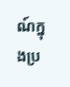ណ៍ក្នុងប្រ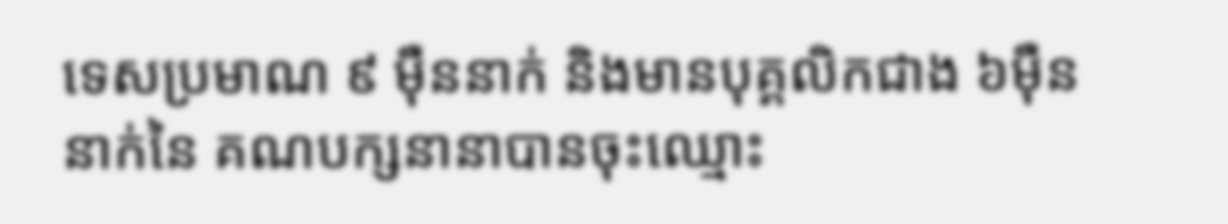ទេសប្រមាណ ៩ ម៉ឺននាក់ និងមានបុគ្គលិកជាង ៦ម៉ឺននាក់នៃ គណបក្សនានាបានចុះឈ្មោះ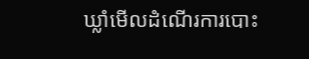ឃ្លាំមើលដំណើរការបោះ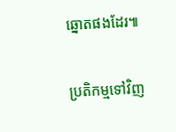ឆ្នោតផងដែរ៕

ប្រតិកម្មទៅវិញ